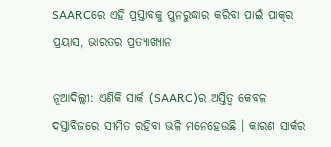SAARCରେ ଏହି ପ୍ରସ୍ତାବକୁ ପୁନରୁଦ୍ଧାର କରିବା ପାଇଁ ପାକ୍‌ର ପ୍ରୟାସ, ଭାରତର ପ୍ରତ୍ୟାଖ୍ୟାନ

ନୂଆଦିଲ୍ଲୀ: ଏଣିକି ସାର୍କ (SAARC)ର ଅସ୍ତିତ୍ୱ କେବଳ ଦସ୍ତାବିଜରେ ସୀମିତ ରହିବା ଭଳି ମନେହେଉଛି । କାରଣ ସାର୍କର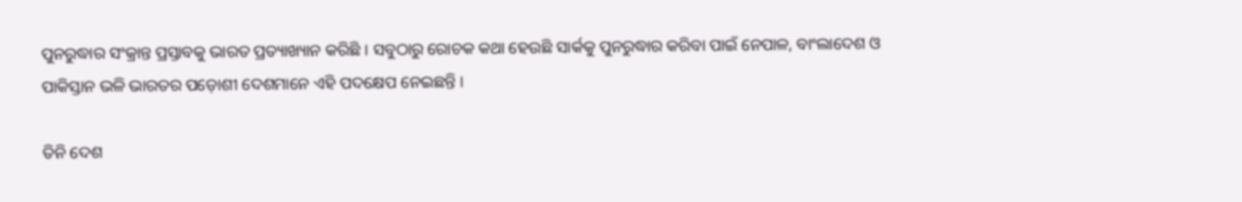ପୁନରୁଦ୍ଧାର ସଂକ୍ରାନ୍ତ ପ୍ରସ୍ତାବକୁ ଭାରତ ପ୍ରତ୍ୟାଖ୍ୟାନ କରିଛି । ସବୁଠାରୁ ରୋଚକ କଥା ହେଉଛି ସାର୍କକୁ ପୁନରୁଦ୍ଧାର କରିବା ପାଇଁ ନେପାଳ, ବାଂଲାଦେଶ ଓ ପାକିସ୍ତାନ ଭଳି ଭାରତର ପଡ଼ୋଶୀ ଦେଶମାନେ ଏହି ପଦକ୍ଷେପ ନେଇଛନ୍ତି ।

ତିନି ଦେଶ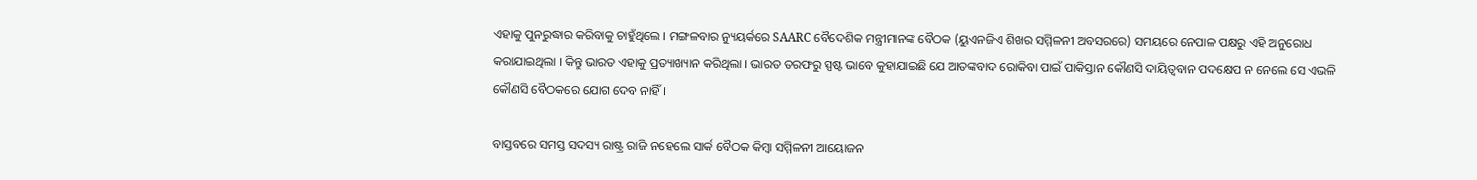ଏହାକୁ ପୁନରୁଦ୍ଧାର କରିବାକୁ ଚାହୁଁଥିଲେ । ମଙ୍ଗଳବାର ନ୍ୟୁୟର୍କରେ SAARC ବୈଦେଶିକ ମନ୍ତ୍ରୀମାନଙ୍କ ବୈଠକ (ୟୁଏନଜିଏ ଶିଖର ସମ୍ମିଳନୀ ଅବସରରେ) ସମୟରେ ନେପାଳ ପକ୍ଷରୁ ଏହି ଅନୁରୋଧ କରାଯାଇଥିଲା । କିନ୍ତୁ ଭାରତ ଏହାକୁ ପ୍ରତ୍ୟାଖ୍ୟାନ କରିଥିଲା । ଭାରତ ତରଫରୁ ସ୍ପଷ୍ଟ ଭାବେ କୁହାଯାଇଛି ଯେ ଆତଙ୍କବାଦ ରୋକିବା ପାଇଁ ପାକିସ୍ତାନ କୌଣସି ଦାୟିତ୍ୱବାନ ପଦକ୍ଷେପ ନ ନେଲେ ସେ ଏଭଳି କୌଣସି ବୈଠକରେ ଯୋଗ ଦେବ ନାହିଁ ।

ବାସ୍ତବରେ ସମସ୍ତ ସଦସ୍ୟ ରାଷ୍ଟ୍ର ରାଜି ନହେଲେ ସାର୍କ ବୈଠକ କିମ୍ବା ସମ୍ମିଳନୀ ଆୟୋଜନ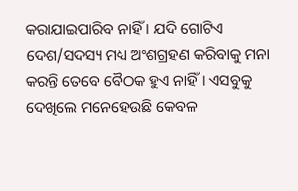କରାଯାଇପାରିବ ନାହିଁ । ଯଦି ଗୋଟିଏ ଦେଶ/ସଦସ୍ୟ ମଧ୍ୟ ଅଂଶଗ୍ରହଣ କରିବାକୁ ମନା କରନ୍ତି ତେବେ ବୈଠକ ହୁଏ ନାହିଁ । ଏସବୁକୁ ଦେଖିଲେ ମନେହେଉଛି କେବଳ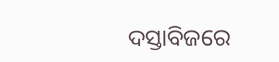ଦସ୍ତାବିଜରେ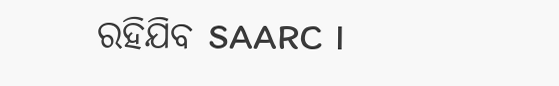ରହିଯିବ SAARC ।